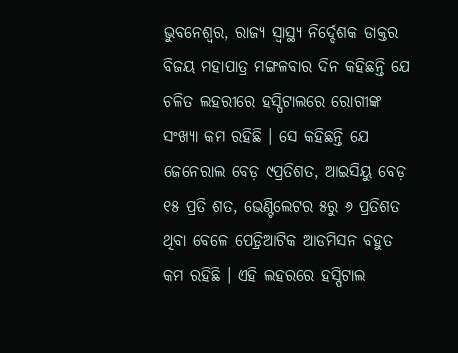ଭୁବନେଶ୍ୱର, ରାଜ୍ୟ ସ୍ୱାସ୍ଥ୍ୟ ନିର୍ଦ୍ଦେଶକ ଡାକ୍ତର ବିଜୟ ମହାପାତ୍ର ମଙ୍ଗଳବାର ଦିନ କହିଛନ୍ତି ଯେ ଚଳିତ ଲହରୀରେ ହସ୍ପିଟାଲରେ ରୋଗୀଙ୍କ ସଂଖ୍ୟା କମ ରହିଛି । ସେ କହିଛନ୍ତି ଯେ ଜେନେରାଲ ବେଡ଼ ୯ପ୍ରତିଶତ, ଆଇସିୟୁ ବେଡ଼ ୧୫ ପ୍ରତି ଶତ, ଭେଣ୍ଟିଲେଟର ୫ରୁ ୬ ପ୍ରତିଶତ ଥିବା ବେଳେ ପେଡ଼୍ରିଆଟିକ ଆଡମିସନ ବହୁତ କମ ରହିଛି । ଏହି ଲହରରେ ହସ୍ପିଟାଲ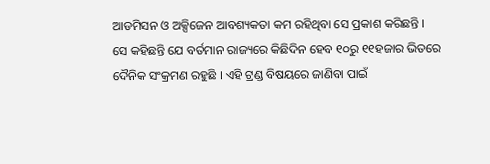ଆଡମିସନ ଓ ଅକ୍ସିଜେନ ଆବଶ୍ୟକତା କମ ରହିଥିବା ସେ ପ୍ରକାଶ କରିଛନ୍ତି ।
ସେ କହିଛନ୍ତି ଯେ ବର୍ତମାନ ରାଜ୍ୟରେ କିଛିଦିନ ହେବ ୧୦ରୁ ୧୧ହଜାର ଭିତରେ ଦୈନିକ ସଂକ୍ରମଣ ରହୁଛି । ଏହି ଟ୍ରଣ୍ଡ ବିଷୟରେ ଜାଣିବା ପାଇଁ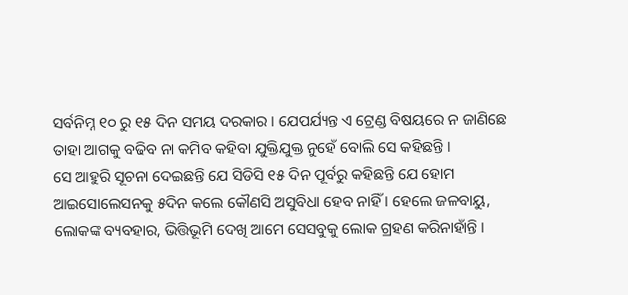ସର୍ବନିମ୍ନ ୧୦ ରୁ ୧୫ ଦିନ ସମୟ ଦରକାର । ଯେପର୍ଯ୍ୟନ୍ତ ଏ ଟ୍ରେଣ୍ଡ ବିଷୟରେ ନ ଜାଣିଛେ ତାହା ଆଗକୁ ବଢିବ ନା କମିବ କହିବା ଯୁକ୍ତିଯୁକ୍ତ ନୁହେଁ ବୋଲି ସେ କହିଛନ୍ତି ।
ସେ ଆହୁରି ସୂଚନା ଦେଇଛନ୍ତି ଯେ ସିଡିସି ୧୫ ଦିନ ପୂର୍ବରୁ କହିଛନ୍ତି ଯେ ହୋମ ଆଇସୋଲେସନକୁ ୫ଦିନ କଲେ କୌଣସି ଅସୁବିଧା ହେବ ନାହିଁ । ହେଲେ ଜଳବାୟୁ, ଲୋକଙ୍କ ବ୍ୟବହାର, ଭିତ୍ତିଭୂମି ଦେଖି ଆମେ ସେସବୁକୁ ଲୋକ ଗ୍ରହଣ କରିନାହାଁନ୍ତି ।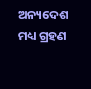ଅନ୍ୟଦେଶ ମଧ୍ୟ ଗ୍ରହଣ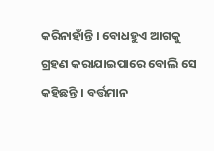କରିନାହାଁନ୍ତି । ବୋଧହୁଏ ଆଗକୁ ଗ୍ରହଣ କରାଯାଇପାରେ ବୋଲି ସେ କହିଛନ୍ତି । ବର୍ତ୍ତମାନ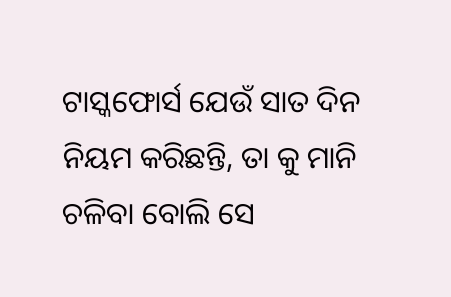ଟାସ୍କଫୋର୍ସ ଯେଉଁ ସାତ ଦିନ ନିୟମ କରିଛନ୍ତି, ତା କୁ ମାନି ଚଳିବା ବୋଲି ସେ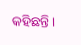କହିଛନ୍ତି ।